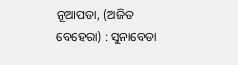ନୂଆପଡା, (ଅଜିତ ବେହେରା) : ସୁନାବେଡା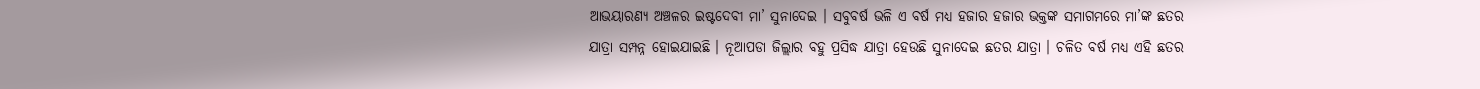ଆଭୟାରଣ୍ୟ ଅଞ୍ଚଳର ଇଷ୍ଟଦେବୀ ମା’ ସୁନାଦେଇ । ସବୁବର୍ଷ ଭଳି ଏ ବର୍ଷ ମଧ୍ୟ ହଜାର ହଜାର ଭକ୍ତଙ୍କ ସମାଗମରେ ମା’ଙ୍କ ଛତର ଯାତ୍ରା ସମ୍ପନ୍ନ ହୋଇଯାଇଛି । ନୂଆପଡା ଜିଲ୍ଲାର ବହୁ ପ୍ରସିଦ୍ଧ ଯାତ୍ରା ହେଉଛି ସୁନାଦେଇ ଛତର ଯାତ୍ରା । ଚଳିତ ବର୍ଷ ମଧ୍ୟ ଏହି ଛତର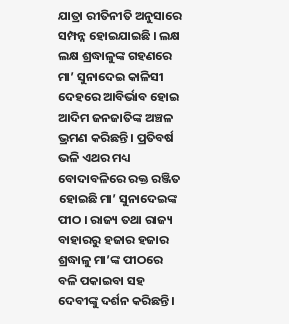ଯାତ୍ରା ରୀତିନୀତି ଅନୁସାରେ ସମ୍ପନ୍ନ ହୋଇଯାଇଛି । ଲକ୍ଷ ଲକ୍ଷ ଶ୍ରଦ୍ଧାଳୁଙ୍କ ଗହଣରେ ମା’ ସୁନାଦେଇ କାଳିସୀ ଦେହରେ ଆବିର୍ଭାବ ହୋଇ ଆଦିମ ଜନଜାତିଙ୍କ ଅଞ୍ଚଳ ଭ୍ରମଣ କରିଛନ୍ତି । ପ୍ରତିବର୍ଷ ଭଳି ଏଥର ମଧ୍ୟ ବୋଦାବଳିରେ ରକ୍ତ ରଞ୍ଜିତ ହୋଇଛି ମା’ ସୁନାଦେଇଙ୍କ ପୀଠ । ରାଜ୍ୟ ତଥା ରାଜ୍ୟ ବାହାରରୁ ହଜାର ହଜାର ଶ୍ରଦ୍ଧାଳୁ ମା’ଙ୍କ ପୀଠରେ ବଳି ପକାଇବା ସହ ଦେବୀଙ୍କୁ ଦର୍ଶନ କରିଛନ୍ତି ।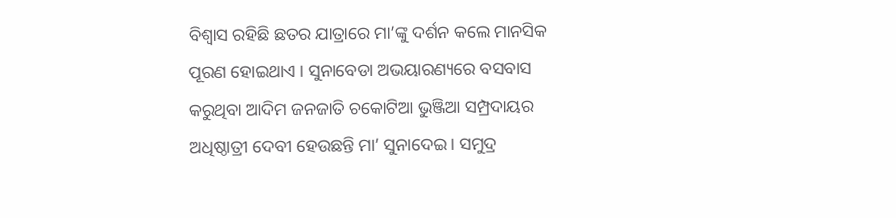ବିଶ୍ୱାସ ରହିଛି ଛତର ଯାତ୍ରାରେ ମା’ଙ୍କୁ ଦର୍ଶନ କଲେ ମାନସିକ ପୂରଣ ହୋଇଥାଏ । ସୁନାବେଡା ଅଭୟାରଣ୍ୟରେ ବସବାସ କରୁଥିବା ଆଦିମ ଜନଜାତି ଚକୋଟିଆ ଭୁଞ୍ଜିଆ ସମ୍ପ୍ରଦାୟର ଅଧିଷ୍ଠାତ୍ରୀ ଦେବୀ ହେଉଛନ୍ତି ମା’ ସୁନାଦେଇ । ସମୁଦ୍ର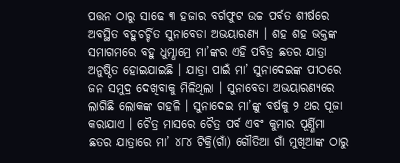ପତ୍ତନ ଠାରୁ ସାଢେ ୩ ହଜାର ବର୍ଗଫୁଟ ଉଚ୍ଚ ପର୍ବତ ଶୀର୍ଷରେ ଅବସ୍ଥିତ ବହୁଚର୍ଚ୍ଚିତ ସୁନାବେଡା ଅଭୟାରଣ୍ୟ । ଶହ ଶହ ଭକ୍ତଙ୍କ ସମାଗମରେ ବହୁ ଧୁମ୍ଧାମ୍ରେ ମା’ଙ୍କର ଏହି ପବିତ୍ର ଛତର ଯାତ୍ରା ଅନୁଷ୍ଠିତ ହୋଇଯାଇଛି । ଯାତ୍ରା ପାଇଁ ମା’ ସୁନାଦେଇଙ୍କ ପୀଠରେ ଜନ ସମୁଦ୍ର ଦେଖିବାକୁ ମିଳିଥିଲା । ସୁନାବେଡା ଅଭୟାରଣ୍ୟରେ ଲାଗିଛି ଲୋକଙ୍କ ଗହଳି । ସୁନାଦେଇ ମା’ଙ୍କୁ ବର୍ଷକୁ ୨ ଥର ପୂଜା କରାଯାଏ । ଚୈତ୍ର ମାସରେ ଚୈତ୍ର ପର୍ବ ଏବଂ କୁମାର ପୂର୍ଣ୍ଣିମା ଛତର ଯାତ୍ରାରେ ମା’ ୪୮୪ ଟିକ୍ରି(ଗାଁ) ଗୌତିଆ ଗାଁ ମୁଖିଆଙ୍କ ଠାରୁ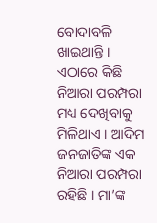ବୋଦାବଳି ଖାଇଥାନ୍ତି । ଏଠାରେ କିଛି ନିଆରା ପରମ୍ପରା ମଧ୍ୟ ଦେଖିବାକୁ ମିଳିଥାଏ । ଆଦିମ ଜନଜାତିଙ୍କ ଏକ ନିଆରା ପରମ୍ପରା ରହିଛି । ମା’ଙ୍କ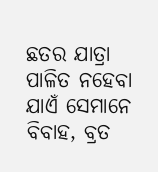ଛତର ଯାତ୍ରା ପାଳିତ ନହେବା ଯାଏଁ ସେମାନେ ବିବାହ, ବ୍ରତ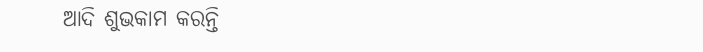ଆଦି ଶୁଭକାମ କରନ୍ତି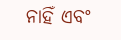ନାହିଁ ଏବଂ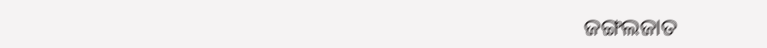ଜଙ୍ଗଲଜାତ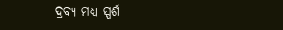ଦ୍ରବ୍ୟ ମଧ୍ୟ ସ୍ପର୍ଶ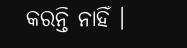କରନ୍ତି ନାହିଁ ।